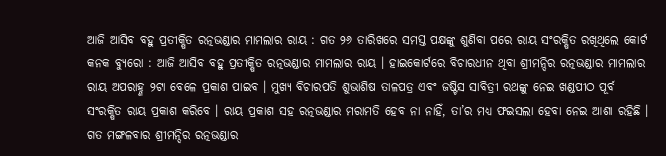ଆଜି ଆସିବ ବହୁ ପ୍ରତୀକ୍ଷିତ ରତ୍ନଭଣ୍ଡାର ମାମଲାର ରାୟ : ଗତ ୨୬ ତାରିଖରେ ସମସ୍ତ ପକ୍ଷଙ୍କୁ ଶୁଣିବା ପରେ ରାୟ ସଂରକ୍ଷିତ ରଖିଥିଲେ କୋର୍ଟ
କନକ ବ୍ୟୁରୋ : ଆଜି ଆସିବ ବହୁ ପ୍ରତୀକ୍ଷିତ ରତ୍ନଭଣ୍ଡାର ମାମଲାର ରାୟ । ହାଇକୋର୍ଟରେ ବିଚାରଧୀନ ଥିବା ଶ୍ରୀମନ୍ଦିର ରତ୍ନଭଣ୍ଡାର ମାମଲାର ରାୟ ଅପରାହ୍ଣ ୨ଟା ବେଳେ ପ୍ରକାଶ ପାଇବ । ମୁଖ୍ୟ ବିଚାରପତି ଶୁଭାଶିଷ ତାଳପତ୍ର ଏବଂ ଜଷ୍ଟିସ ସାବିତ୍ରୀ ରଥଙ୍କୁ ନେଇ ଖଣ୍ଡପୀଠ ପୂର୍ବ ସଂରକ୍ଷିତ ରାୟ ପ୍ରକାଶ କରିବେ । ରାୟ ପ୍ରକାଶ ସହ ରତ୍ନଭଣ୍ଡାର ମରାମତି ହେବ ନା ନାହିଁ, ତା’ର ମଧ୍ୟ ଫଇସଲା ହେବା ନେଇ ଆଶା ରହିଛି । ଗତ ମଙ୍ଗଳବାର ଶ୍ରୀମନ୍ଦିର ରତ୍ନଭଣ୍ଡାର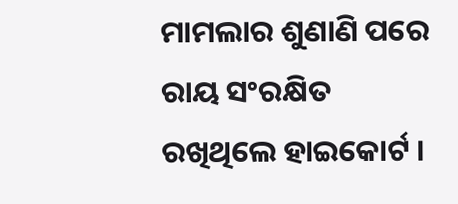ମାମଲାର ଶୁଣାଣି ପରେ ରାୟ ସଂରକ୍ଷିତ ରଖିଥିଲେ ହାଇକୋର୍ଟ ।